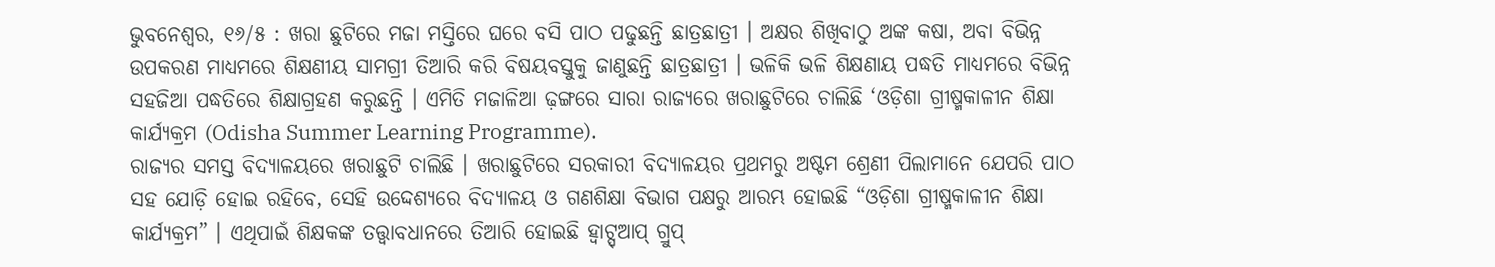ଭୁବନେଶ୍ବର, ୧୬/୫ : ଖରା ଛୁଟିରେ ମଜା ମସ୍ତିରେ ଘରେ ବସି ପାଠ ପଢୁଛନ୍ତି ଛାତ୍ରଛାତ୍ରୀ । ଅକ୍ଷର ଶିଖିବାଠୁ ଅଙ୍କ କଷା, ଅବା ବିଭିନ୍ନ ଉପକରଣ ମାଧ୍ୟମରେ ଶିକ୍ଷଣୀୟ ସାମଗ୍ରୀ ତିଆରି କରି ବିଷୟବସ୍ତୁକୁ ଜାଣୁଛନ୍ତି ଛାତ୍ରଛାତ୍ରୀ । ଭଳିକି ଭଳି ଶିକ୍ଷଣାୟ ପଦ୍ଧତି ମାଧ୍ୟମରେ ବିଭିନ୍ନ ସହଜିଆ ପଦ୍ଧତିରେ ଶିକ୍ଷାଗ୍ରହଣ କରୁଛନ୍ତି । ଏମିତି ମଜାଳିଆ ଢ଼ଙ୍ଗରେ ସାରା ରାଜ୍ୟରେ ଖରାଛୁଟିରେ ଚାଲିଛି ‘ଓଡ଼ିଶା ଗ୍ରୀଷ୍ମକାଳୀନ ଶିକ୍ଷା କାର୍ଯ୍ୟକ୍ରମ (Odisha Summer Learning Programme).
ରାଜ୍ୟର ସମସ୍ତ ବିଦ୍ୟାଳୟରେ ଖରାଛୁଟି ଚାଲିଛି । ଖରାଛୁଟିରେ ସରକାରୀ ବିଦ୍ୟାଳୟର ପ୍ରଥମରୁ ଅଷ୍ଟମ ଶ୍ରେଣୀ ପିଲାମାନେ ଯେପରି ପାଠ ସହ ଯୋଡ଼ି ହୋଇ ରହିବେ, ସେହି ଉଦ୍ଦେଶ୍ୟରେ ବିଦ୍ୟାଳୟ ଓ ଗଣଶିକ୍ଷା ବିଭାଗ ପକ୍ଷରୁ ଆରମ୍ଭ ହୋଇଛି “ଓଡ଼ିଶା ଗ୍ରୀଷ୍ମକାଳୀନ ଶିକ୍ଷା କାର୍ଯ୍ୟକ୍ରମ” । ଏଥିପାଇଁ ଶିକ୍ଷକଙ୍କ ତତ୍ତ୍ୱାବଧାନରେ ତିଆରି ହୋଇଛି ହ୍ଵାଟ୍ସ୍ଆପ୍ ଗ୍ରୁପ୍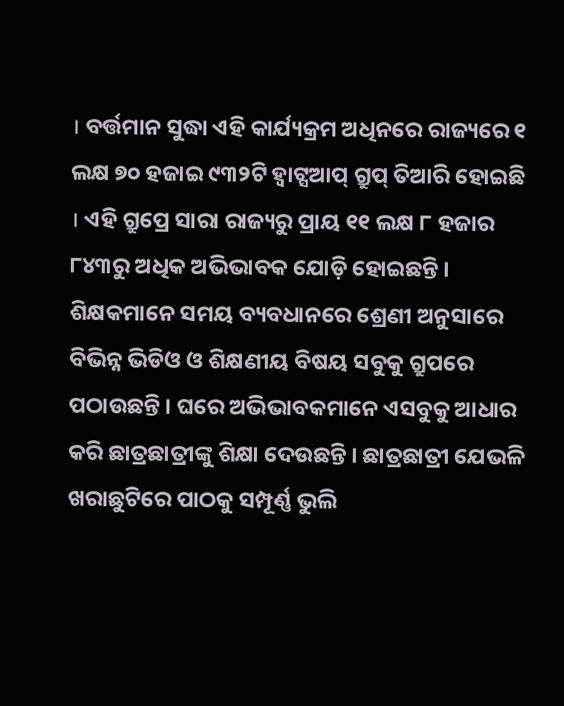। ବର୍ତ୍ତମାନ ସୁଦ୍ଧା ଏହି କାର୍ଯ୍ୟକ୍ରମ ଅଧିନରେ ରାଜ୍ୟରେ ୧ ଲକ୍ଷ ୭୦ ହଜାଇ ୯୩୨ଟି ହ୍ଵାଟ୍ସଆପ୍ ଗ୍ରୁପ୍ ତିଆରି ହୋଇଛି । ଏହି ଗ୍ରୁପ୍ରେ ସାରା ରାଜ୍ୟରୁ ପ୍ରାୟ ୧୧ ଲକ୍ଷ ୮ ହଜାର ୮୪୩ରୁ ଅଧିକ ଅଭିଭାବକ ଯୋଡ଼ି ହୋଇଛନ୍ତି । ଶିକ୍ଷକମାନେ ସମୟ ବ୍ୟବଧାନରେ ଶ୍ରେଣୀ ଅନୁସାରେ ବିଭିନ୍ନ ଭିଡିଓ ଓ ଶିକ୍ଷଣୀୟ ବିଷୟ ସବୁକୁ ଗ୍ରୁପରେ ପଠାଉଛନ୍ତି । ଘରେ ଅଭିଭାବକମାନେ ଏସବୁକୁ ଆଧାର କରି ଛାତ୍ରଛାତ୍ରୀଙ୍କୁ ଶିକ୍ଷା ଦେଉଛନ୍ତି । ଛାତ୍ରଛାତ୍ରୀ ଯେଭଳି ଖରାଛୁଟିରେ ପାଠକୁ ସମ୍ପୂର୍ଣ୍ଣ ଭୁଲି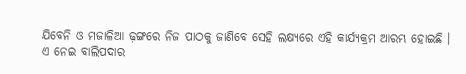ଯିବେନି ଓ ମଜାଳିଆ ଢ଼ଙ୍ଗରେ ନିଜ ପାଠକୁ ଜାଣିବେ ସେହି ଲକ୍ଷ୍ୟରେ ଏହି କାର୍ଯ୍ୟକ୍ରମ ଆରମ୍ଭ ହୋଇଛି ।
ଏ ନେଇ ବାଲିପଦାର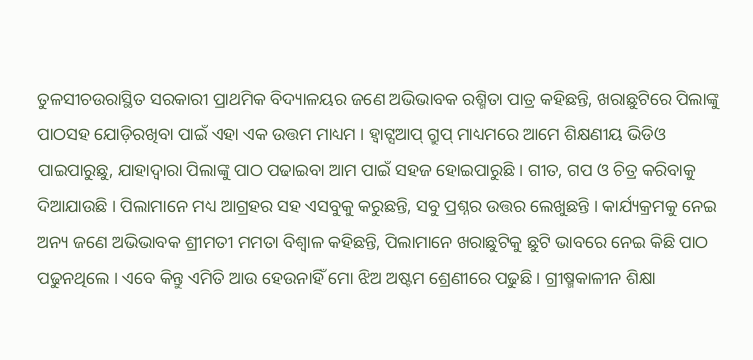ତୁଳସୀଚଉରାସ୍ଥିତ ସରକାରୀ ପ୍ରାଥମିକ ବିଦ୍ୟାଳୟର ଜଣେ ଅଭିଭାବକ ରଶ୍ମିତା ପାତ୍ର କହିଛନ୍ତି, ଖରାଛୁଟିରେ ପିଲାଙ୍କୁ ପାଠସହ ଯୋଡ଼ିରଖିବା ପାଇଁ ଏହା ଏକ ଉତ୍ତମ ମାଧ୍ୟମ । ହ୍ଵାଟ୍ସଆପ୍ ଗ୍ରୁପ୍ ମାଧ୍ୟମରେ ଆମେ ଶିକ୍ଷଣୀୟ ଭିଡିଓ ପାଇପାରୁଛୁ, ଯାହାଦ୍ବାରା ପିଲାଙ୍କୁ ପାଠ ପଢାଇବା ଆମ ପାଇଁ ସହଜ ହୋଇପାରୁଛି । ଗୀତ, ଗପ ଓ ଚିତ୍ର କରିବାକୁ ଦିଆଯାଉଛି । ପିଲାମାନେ ମଧ୍ୟ ଆଗ୍ରହର ସହ ଏସବୁକୁ କରୁଛନ୍ତି, ସବୁ ପ୍ରଶ୍ନର ଉତ୍ତର ଲେଖୁଛନ୍ତି । କାର୍ଯ୍ୟକ୍ରମକୁ ନେଇ ଅନ୍ୟ ଜଣେ ଅଭିଭାବକ ଶ୍ରୀମତୀ ମମତା ବିଶ୍ଵାଳ କହିଛନ୍ତି, ପିଲାମାନେ ଖରାଛୁଟିକୁ ଛୁଟି ଭାବରେ ନେଇ କିଛି ପାଠ ପଢୁନଥିଲେ । ଏବେ କିନ୍ତୁ ଏମିତି ଆଉ ହେଉନାହିଁ ମୋ ଝିଅ ଅଷ୍ଟମ ଶ୍ରେଣୀରେ ପଢୁଛି । ଗ୍ରୀଷ୍ମକାଳୀନ ଶିକ୍ଷା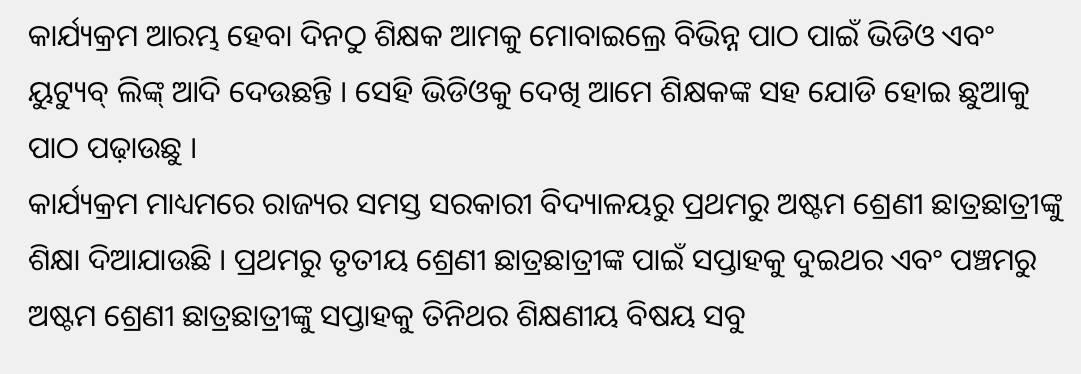କାର୍ଯ୍ୟକ୍ରମ ଆରମ୍ଭ ହେବା ଦିନଠୁ ଶିକ୍ଷକ ଆମକୁ ମୋବାଇଲ୍ରେ ବିଭିନ୍ନ ପାଠ ପାଇଁ ଭିଡିଓ ଏବଂ ୟୁଟ୍ୟୁବ୍ ଲିଙ୍କ୍ ଆଦି ଦେଉଛନ୍ତି । ସେହି ଭିଡିଓକୁ ଦେଖି ଆମେ ଶିକ୍ଷକଙ୍କ ସହ ଯୋଡି ହୋଇ ଛୁଆକୁ ପାଠ ପଢ଼ାଉଛୁ ।
କାର୍ଯ୍ୟକ୍ରମ ମାଧ୍ୟମରେ ରାଜ୍ୟର ସମସ୍ତ ସରକାରୀ ବିଦ୍ୟାଳୟରୁ ପ୍ରଥମରୁ ଅଷ୍ଟମ ଶ୍ରେଣୀ ଛାତ୍ରଛାତ୍ରୀଙ୍କୁ ଶିକ୍ଷା ଦିଆଯାଉଛି । ପ୍ରଥମରୁ ତୃତୀୟ ଶ୍ରେଣୀ ଛାତ୍ରଛାତ୍ରୀଙ୍କ ପାଇଁ ସପ୍ତାହକୁ ଦୁଇଥର ଏବଂ ପଞ୍ଚମରୁ ଅଷ୍ଟମ ଶ୍ରେଣୀ ଛାତ୍ରଛାତ୍ରୀଙ୍କୁ ସପ୍ତାହକୁ ତିନିଥର ଶିକ୍ଷଣୀୟ ବିଷୟ ସବୁ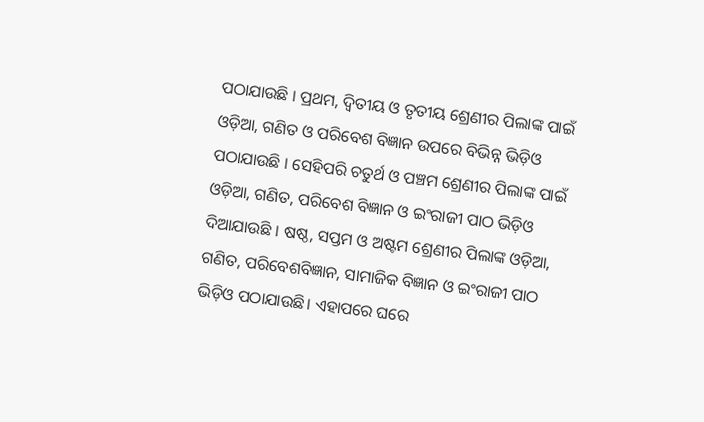ପଠାଯାଉଛି । ପ୍ରଥମ, ଦ୍ଵିତୀୟ ଓ ତୃତୀୟ ଶ୍ରେଣୀର ପିଲାଙ୍କ ପାଇଁ ଓଡ଼ିଆ, ଗଣିତ ଓ ପରିବେଶ ବିଜ୍ଞାନ ଉପରେ ବିଭିନ୍ନ ଭିଡ଼ିଓ ପଠାଯାଉଛି । ସେହିପରି ଚତୁର୍ଥ ଓ ପଞ୍ଚମ ଶ୍ରେଣୀର ପିଲାଙ୍କ ପାଇଁ ଓଡ଼ିଆ, ଗଣିତ, ପରିବେଶ ବିଜ୍ଞାନ ଓ ଇଂରାଜୀ ପାଠ ଭିଡ଼ିଓ ଦିଆଯାଉଛି । ଷଷ୍ଠ, ସପ୍ତମ ଓ ଅଷ୍ଟମ ଶ୍ରେଣୀର ପିଲାଙ୍କ ଓଡ଼ିଆ, ଗଣିତ, ପରିବେଶବିଜ୍ଞାନ, ସାମାଜିକ ବିଜ୍ଞାନ ଓ ଇଂରାଜୀ ପାଠ ଭିଡ଼ିଓ ପଠାଯାଉଛି। ଏହାପରେ ଘରେ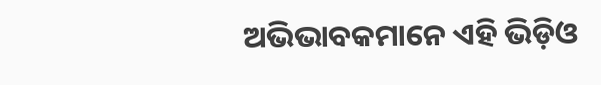ଅଭିଭାବକମାନେ ଏହି ଭିଡ଼ିଓ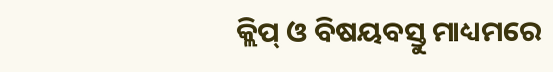କ୍ଲିପ୍ ଓ ବିଷୟବସ୍ତୁ ମାଧ୍ୟମରେ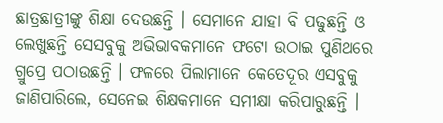ଛାତ୍ରଛାତ୍ରୀଙ୍କୁ ଶିକ୍ଷା ଦେଉଛନ୍ତି । ସେମାନେ ଯାହା ବି ପଢୁଛନ୍ତି ଓ ଲେଖୁଛନ୍ତି ସେସବୁକୁ ଅଭିଭାବକମାନେ ଫଟୋ ଉଠାଇ ପୁଣିଥରେ ଗ୍ରୁପ୍ରେ ପଠାଉଛନ୍ତି । ଫଳରେ ପିଲାମାନେ କେତେଦୂର ଏସବୁକୁ ଜାଣିପାରିଲେ, ସେନେଇ ଶିକ୍ଷକମାନେ ସମୀକ୍ଷା କରିପାରୁଛନ୍ତି ।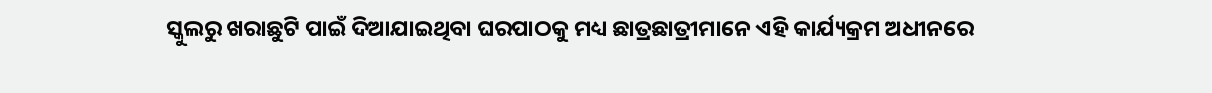ସ୍କୁଲରୁ ଖରାଛୁଟି ପାଇଁ ଦିଆଯାଇଥିବା ଘରପାଠକୁ ମଧ୍ୟ ଛାତ୍ରଛାତ୍ରୀମାନେ ଏହି କାର୍ଯ୍ୟକ୍ରମ ଅଧୀନରେ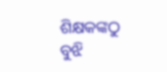ଶିକ୍ଷକଙ୍କଠୁ ବୁଝି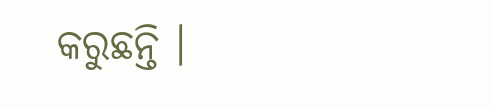କରୁଛନ୍ତି ।